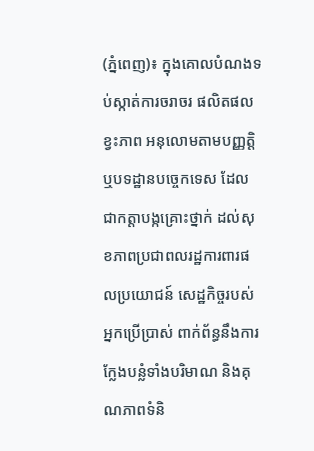(ភ្នំពេញ)៖ ក្នុងគោលបំណងទប់ស្កាត់ការចរាចរ ផលិតផលខ្វះភាព អនុលោមតាមបញ្ញត្តិ ឬបទដ្ឋានបច្ចេកទេស ដែលជាកត្តាបង្កគ្រោះថ្នាក់ ដល់សុខភាពប្រជាពលរដ្ឋការពារផលប្រយោជន៍ សេដ្ឋកិច្ចរបស់អ្នកប្រើប្រាស់ ពាក់ព័ន្ធនឹងការក្លែងបន្លំទាំងបរិមាណ និងគុណភាពទំនិ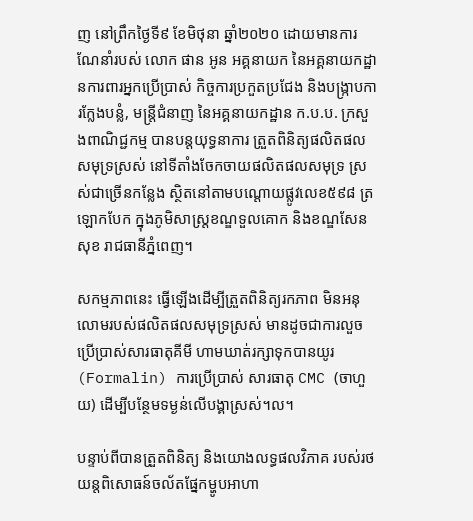ញ នៅព្រឹកថ្ងៃទី៩ ខែមិថុនា ឆ្នាំ២០២០ ដោយមានការណែនាំរបស់ លោក ផាន អូន អគ្គនាយក នៃអគ្គនាយកដ្ឋានការពារអ្នកប្រើប្រាស់ កិច្ចការប្រកួតប្រជែង និងបង្រ្កាបការក្លែងបន្លំ, មន្រ្តីជំនាញ នៃអគ្គនាយកដ្ឋាន ក.ប.ប. ក្រសួងពាណិជ្ជកម្ម បានបន្តយុទ្ធនាការ ត្រួតពិនិត្យផលិតផលសមុទ្រស្រស់ នៅទីតាំងចែកចាយផលិតផលសមុទ្រ ស្រស់ជាច្រើនកន្លែង ស្ថិតនៅតាមបណ្តោយផ្លូវលេខ៥៩៨ ត្រឡោកបែក ក្នុងភូមិសាស្រ្តខណ្ឌទួលគោក និងខណ្ឌសែនសុខ រាជធានីភ្នំពេញ។

សកម្មភាពនេះ ធ្វើឡើងដើម្បីត្រួតពិនិត្យរកភាព មិនអនុលោមរបស់ផលិតផលសមុទ្រស្រស់ មានដូចជាការលួចប្រើប្រាស់សារធាតុគីមី ហាមឃាត់រក្សាទុកបានយូរ (Formalin) ការប្រើប្រាស់ សារធាតុ CMC (ចាហួយ) ដើម្បីបន្ថែមទម្ងន់លើបង្គាស្រស់។ល។

បន្ទាប់ពីបានត្រួតពិនិត្យ និងយោងលទ្ធផលវិភាគ របស់រថយន្តពិសោធន៍ចល័តផ្នែកម្ហូបអាហា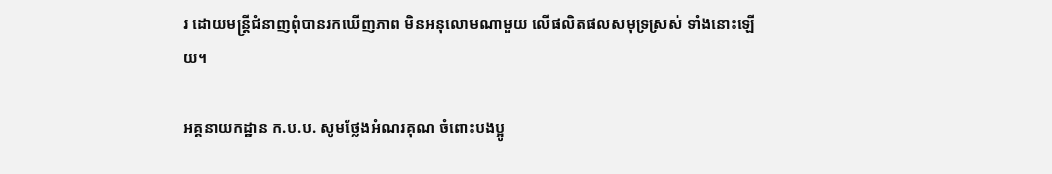រ ដោយមន្រ្តីជំនាញពុំបានរកឃើញភាព មិនអនុលោមណាមួយ លើផលិតផលសមុទ្រស្រស់ ទាំងនោះឡើយ។

អគ្គនាយកដ្ឋាន ក.ប.ប. សូមថ្លែងអំណរគុណ ចំពោះបងប្អូ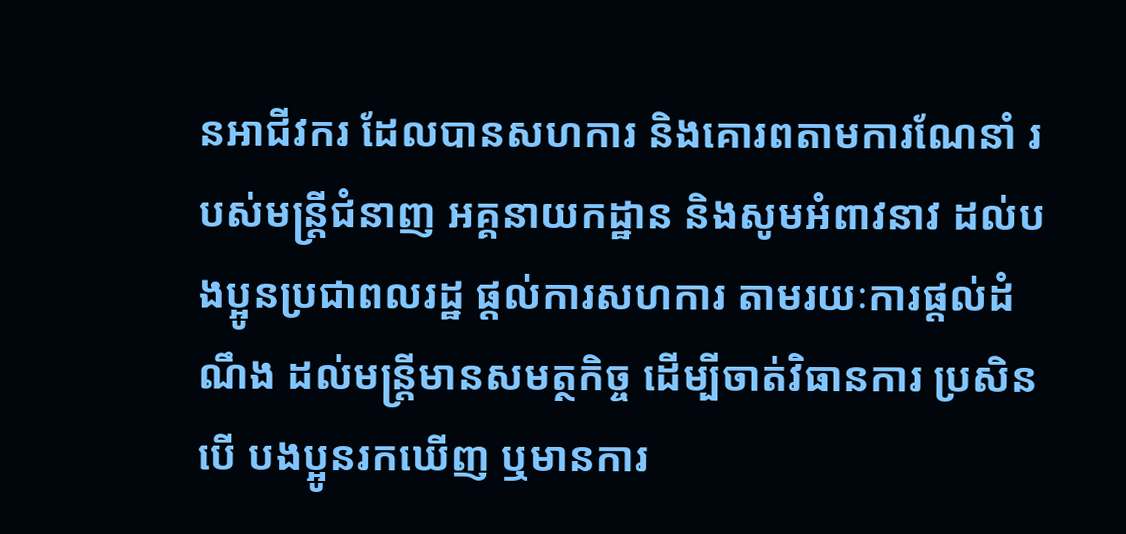នអាជីវករ ដែលបានសហការ និងគោរពតាមការណែនាំ របស់មន្រ្តីជំនាញ អគ្គនាយកដ្ឋាន និងសូមអំពាវនាវ ដល់បងប្អូនប្រជាពលរដ្ឋ ផ្តល់ការសហការ តាមរយៈការផ្តល់ដំណឹង ដល់មន្រ្តីមានសមត្ថកិច្ច ដើម្បីចាត់វិធានការ ប្រសិនបើ បងប្អូនរកឃើញ ឬមានការ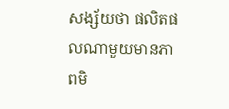សង្ស័យថា ផលិតផលណាមួយមានភាពមិ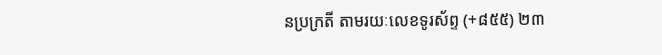នប្រក្រតី តាមរយៈលេខទូរស័ព្ទ (+៨៥៥) ២៣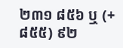២៣១ ៨៥៦ ឬ (+៨៥៥) ៩២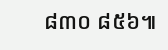៨៣០ ៨៥៦៕